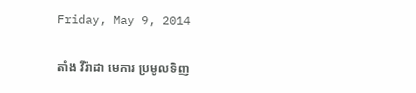Friday, May 9, 2014

តាំង វីរ៉ាដា មេការ ប្រមូលទិញ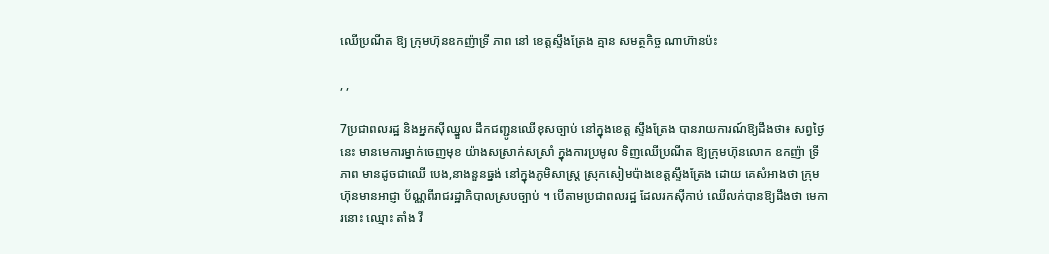ឈើប្រណីត ឱ្យ ក្រុមហ៊ុនឧកញ៉ាទ្រី ភាព នៅ ខេត្តស្ទឹងត្រែង គ្មាន សមត្ថកិច្ច ណាហ៊ានប៉ះ

, ,

7ប្រជាពលរដ្ឋ និងអ្នកស៊ីឈ្នួល ដឹកជញ្ជូនឈើខុសច្បាប់ នៅក្នុងខេត្ត ស្ទឹងត្រែង បានរាយការណ៍ឱ្យដឹងថា៖ សព្វថ្ងៃនេះ មានមេការម្នាក់ចេញមុខ យ៉ាងសស្រាក់សស្រាំ ក្នុងការប្រមូល ទិញឈើប្រណីត ឱ្យក្រុមហ៊ុនលោក ឧកញ៉ា ទ្រី ភាព មានដូចជាឈើ បេង,នាងនួនធ្នង់ នៅក្នុងភូមិសាស្ត្រ ស្រុកសៀមប៉ាងខេត្តស្ទឹងត្រែង ដោយ គេសំអាងថា ក្រុមហ៊ុនមានអាជ្ញា ប័ណ្ណពីរាជរដ្ឋាភិបាលស្របច្បាប់ ។ បើតាមប្រជាពលរដ្ឋ ដែលរកស៊ីកាប់ ឈើលក់បានឱ្យដឹងថា មេការនោះ ឈ្មោះ តាំង វី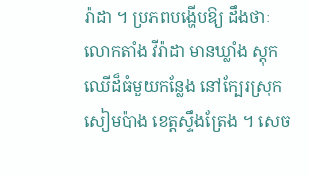រ៉ាដា ។ ប្រភពបង្ហើបឱ្យ ដឹងថាៈ លោកតាំង វីរ៉ាដា មានឃ្លាំង ស្តុកឈើដ៏ធំមួយកន្លែង នៅក្បែរស្រុក សៀមប៉ាង ខេត្តស្ទឹងត្រែង ។ សេច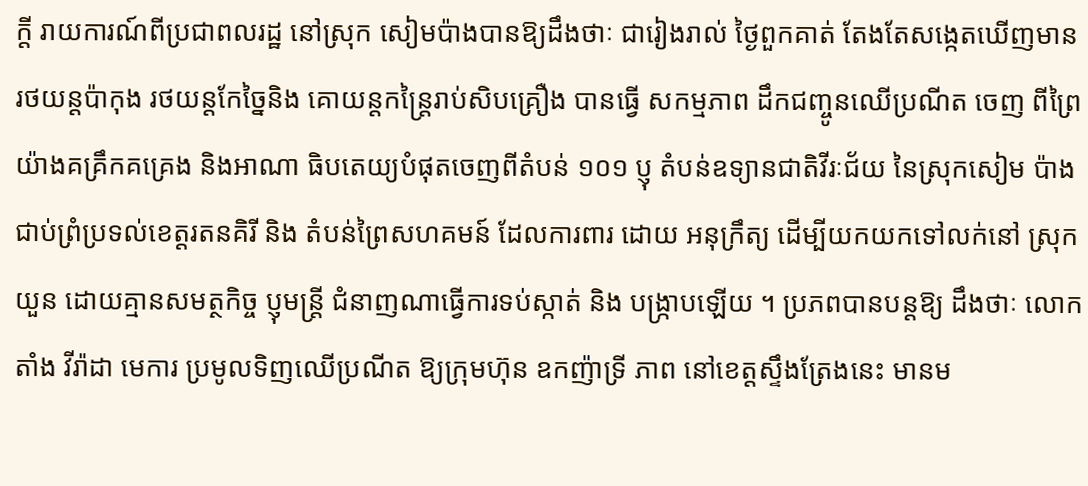ក្តី រាយការណ៍ពីប្រជាពលរដ្ឋ នៅស្រុក សៀមប៉ាងបានឱ្យដឹងថាៈ ជារៀងរាល់ ថ្ងៃពួកគាត់ តែងតែសង្កេតឃើញមាន រថយន្តប៉ាកុង រថយន្តកែច្នៃនិង គោយន្តកន្ត្រៃរាប់សិបគ្រឿង បានធ្វើ សកម្មភាព ដឹកជញ្ចូនឈើប្រណីត ចេញ ពីព្រៃយ៉ាងគគ្រឹកគគ្រេង និងអាណា ធិបតេយ្យបំផុតចេញពីតំបន់ ១០១ ប្ញុ តំបន់ឧទ្យានជាតិវីរៈជ័យ នៃស្រុកសៀម ប៉ាង ជាប់ព្រំប្រទល់ខេត្តរតនគិរី និង តំបន់ព្រៃសហគមន៍ ដែលការពារ ដោយ អនុក្រឹត្យ ដើម្បីយកយកទៅលក់នៅ ស្រុកយួន ដោយគ្មានសមត្ថកិច្ច ប្ញុមន្ត្រី ជំនាញណាធ្វើការទប់ស្កាត់ និង បង្ក្រាបឡើយ ។ ប្រភពបានបន្តឱ្យ ដឹងថាៈ លោក តាំង វីរ៉ាដា មេការ ប្រមូលទិញឈើប្រណីត ឱ្យក្រុមហ៊ុន ឧកញ៉ាទ្រី ភាព នៅខេត្តស្ទឹងត្រែងនេះ មានម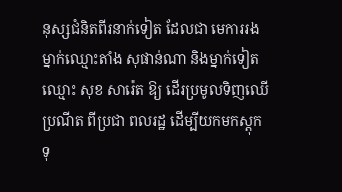នុស្សជំនិតពីរនាក់ទៀត ដែលជា មេការរងម្នាក់ឈ្មោះតាំង សុផាន់ណា និងម្នាក់ទៀតឈ្មោះ សុខ សារ៉េត ឱ្យ ដើរប្រមូលទិញឈើប្រណីត ពីប្រជា ពលរដ្ឋ ដើម្បីយកមកស្តុកទុ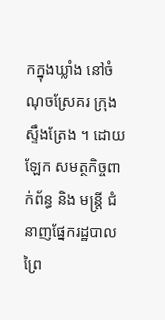កក្នុងឃ្លាំង នៅចំណុចស្រែគរ ក្រុងស្ទឹងត្រែង ។ ដោយឡែក សមត្ថកិច្ចពាក់ព័ន្ធ និង មន្ត្រី ជំនាញផ្នែករដ្ឋបាលព្រៃ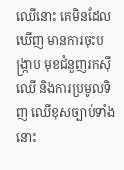ឈើនោះ គេមិនដែលឃើញ មានការចុះបង្ក្រាប មុខជំនួញរកស៊ីឈើ និងការប្រមូលទិញ ឈើខុសច្បាប់ទាំងនោះ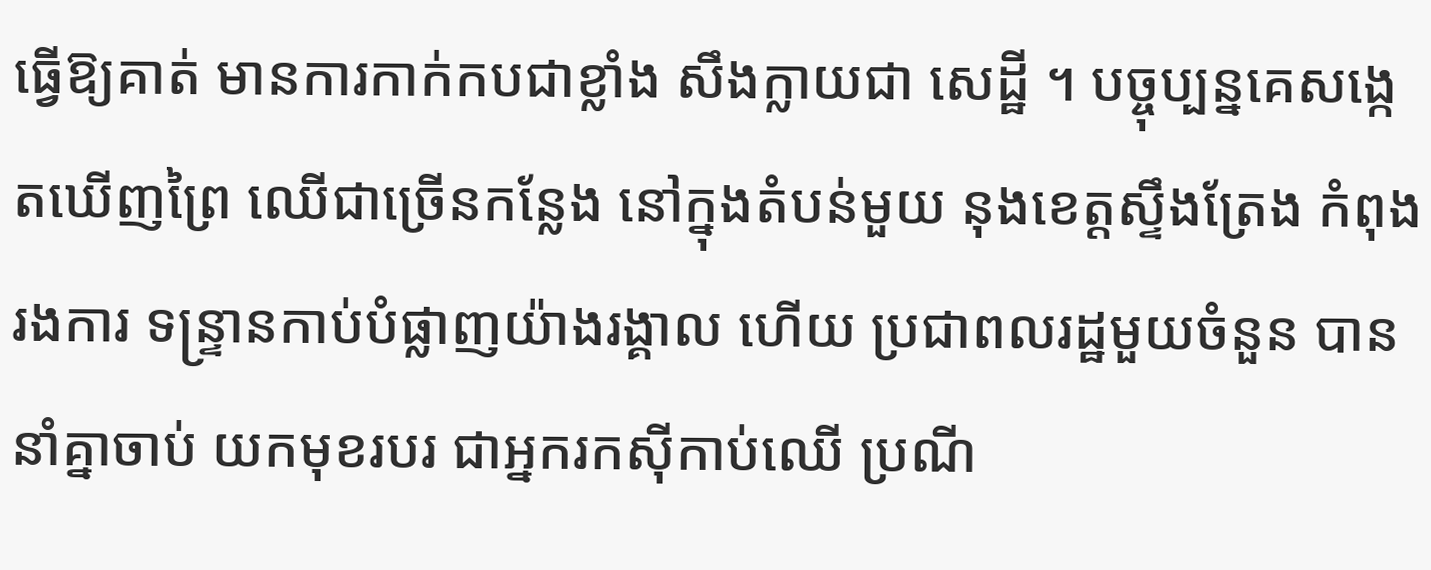ធ្វើឱ្យគាត់ មានការកាក់កបជាខ្លាំង សឹងក្លាយជា សេដ្ឋី ។ បច្ចុប្បន្នគេសង្កេតឃើញព្រៃ ឈើជាច្រើនកន្លែង នៅក្នុងតំបន់មួយ នុងខេត្តស្ទឹងត្រែង កំពុងរងការ ទន្ទ្រានកាប់បំផ្លាញយ៉ាងរង្គាល ហើយ ប្រជាពលរដ្ឋមួយចំនួន បាននាំគ្នាចាប់ យកមុខរបរ ជាអ្នករកស៊ីកាប់ឈើ ប្រណី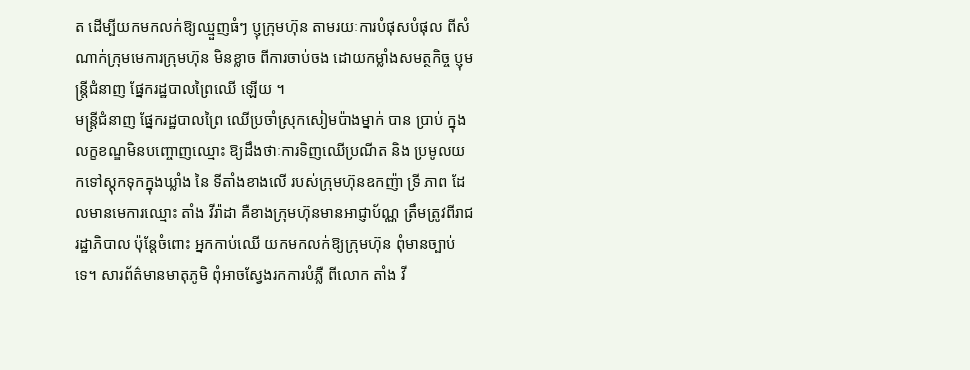ត ដើម្បីយកមកលក់ឱ្យឈ្មួញធំៗ ប្ញុក្រុមហ៊ុន តាមរយៈការបំផុសបំផុល ពីសំណាក់ក្រុមមេការក្រុមហ៊ុន មិនខ្លាច ពីការចាប់ចង ដោយកម្លាំងសមត្ថកិច្ច ប្ញុមន្ត្រីជំនាញ ផ្នែករដ្ឋបាលព្រៃឈើ ឡើយ ។
មន្ត្រីជំនាញ ផ្នែករដ្ឋបាលព្រៃ ឈើប្រចាំស្រុកសៀមប៉ាងម្នាក់ បាន ប្រាប់ ក្នុងលក្ខខណ្ឌមិនបញ្ចោញឈ្មោះ ឱ្យដឹងថាៈការទិញឈើប្រណីត និង ប្រមូលយកទៅស្តុកទុកក្នុងឃ្លាំង នៃ ទីតាំងខាងលើ របស់ក្រុមហ៊ុនឧកញ៉ា ទ្រី ភាព ដែលមានមេការឈ្មោះ តាំង វីរ៉ាដា គឺខាងក្រុមហ៊ុនមានអាជ្ញាប័ណ្ណ ត្រឹមត្រូវពីរាជរដ្ឋាភិបាល ប៉ុន្តែចំពោះ អ្នកកាប់ឈើ យកមកលក់ឱ្យក្រុមហ៊ុន ពុំមានច្បាប់ទេ។ សារព័ត៌មានមាតុភូមិ ពុំអាចស្វែងរកការបំភ្លឺ ពីលោក តាំង វី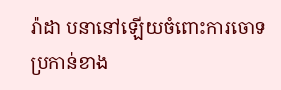រ៉ាដា បនានៅឡើយចំពោះការចោទ ប្រកាន់ខាង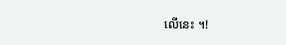លើនេះ ។!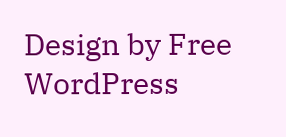Design by Free WordPress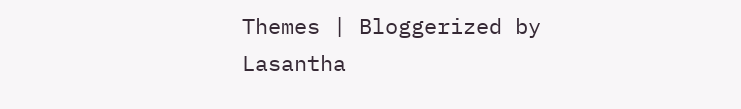Themes | Bloggerized by Lasantha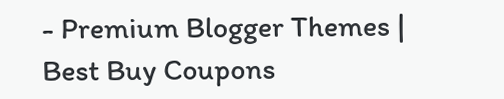- Premium Blogger Themes | Best Buy Coupons